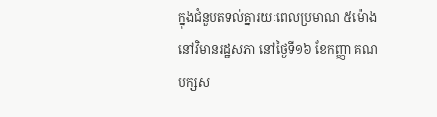ក្នុងជំនួបតទល់គ្នារយៈពេលប្រមាណ ៥ម៉ោង នៅវិមានរដ្ឋសភា នៅថ្ងៃទី១៦ ខែកញ្ញា គណបក្សស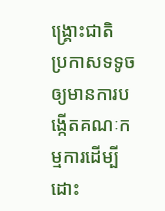ង្គ្រោះជាតិ ប្រកាសទទូចឲ្យមានការបង្កើតគណៈកម្មការដើម្បីដោះ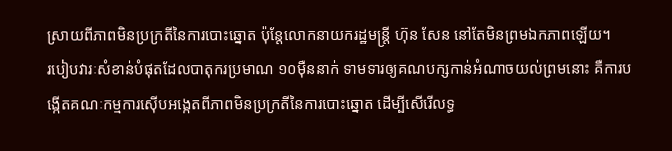ស្រាយពីភាពមិនប្រក្រតីនៃការបោះឆ្នោត ប៉ុន្តែលោកនាយករដ្ឋមន្ត្រី ហ៊ុន សែន នៅតែមិនព្រមឯកភាពឡើយ។
របៀបវារៈសំខាន់បំផុតដែលបាតុករប្រមាណ ១០ម៉ឺននាក់ ទាមទារឲ្យគណបក្សកាន់អំណាចយល់ព្រមនោះ គឺការបង្កើតគណៈកម្មការស៊ើបអង្កេតពីភាពមិនប្រក្រតីនៃការបោះឆ្នោត ដើម្បីសើរើលទ្ធ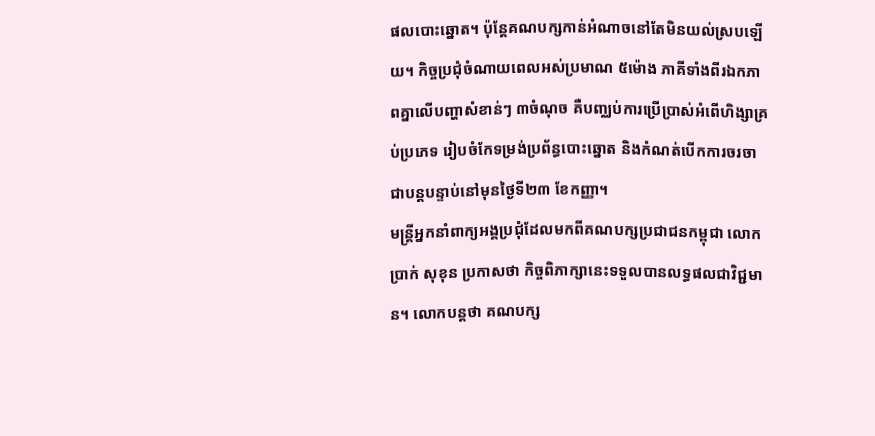ផលបោះឆ្នោត។ ប៉ុន្តែគណបក្សកាន់អំណាចនៅតែមិនយល់ស្របឡើយ។ កិច្ចប្រជុំចំណាយពេលអស់ប្រមាណ ៥ម៉ោង ភាគីទាំងពីរឯកភាពគ្នាលើបញ្ហាសំខាន់ៗ ៣ចំណុច គឺបញ្ឈប់ការប្រើប្រាស់អំពើហិង្សាគ្រប់ប្រភេទ រៀបចំកែទម្រង់ប្រព័ន្ធបោះឆ្នោត និងកំណត់បើកការចរចាជាបន្តបន្ទាប់នៅមុនថ្ងៃទី២៣ ខែកញ្ញា។
មន្ត្រីអ្នកនាំពាក្យអង្គប្រជុំដែលមកពីគណបក្សប្រជាជនកម្ពុជា លោក ប្រាក់ សុខុន ប្រកាសថា កិច្ចពិភាក្សានេះទទួលបានលទ្ធផលជាវិជ្ជមាន។ លោកបន្តថា គណបក្ស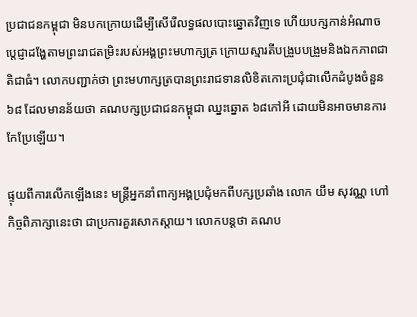ប្រជាជនកម្ពុជា មិនបកក្រោយដើម្បីសើរើលទ្ធផលបោះឆ្នោតវិញទេ ហើយបក្សកាន់អំណាចប្ដេជ្ញាដង្ហែតាមព្រះរាជតម្រិះរបស់អង្គព្រះមហាក្សត្រ ក្រោយស្មារតីបង្រួបបង្រួមនិងឯកភាពជាតិជាធំ។ លោកបញ្ជាក់ថា ព្រះមហាក្សត្របានព្រះរាជទានលិខិតកោះប្រជុំជាលើកដំបូងចំនួន ៦៨ ដែលមានន័យថា គណបក្សប្រជាជនកម្ពុជា ឈ្នះឆ្នោត ៦៨កៅអី ដោយមិនអាចមានការកែប្រែឡើយ។

ផ្ទុយពីការលើកឡើងនេះ មន្ត្រីអ្នកនាំពាក្យអង្គប្រជុំមកពីបក្សប្រឆាំង លោក យឹម សុវណ្ណ ហៅកិច្ចពិភាក្សានេះថា ជាប្រការគួរសោកស្ដាយ។ លោកបន្តថា គណប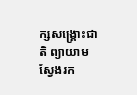ក្សសង្គ្រោះជាតិ ព្យាយាមស្វែងរក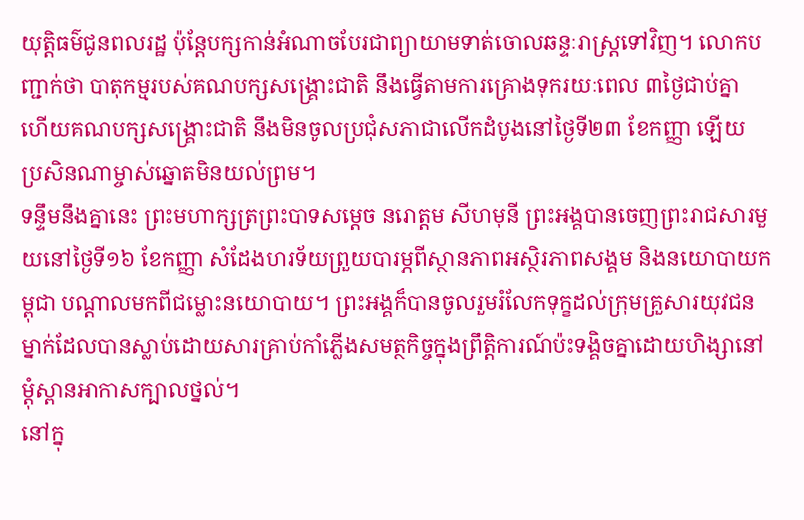យុត្តិធម៌ជូនពលរដ្ឋ ប៉ុន្តែបក្សកាន់អំណាចបែរជាព្យាយាមទាត់ចោលឆន្ទៈរាស្ត្រទៅវិញ។ លោកបញ្ជាក់ថា បាតុកម្មរបស់គណបក្សសង្គ្រោះជាតិ នឹងធ្វើតាមការគ្រោងទុករយៈពេល ៣ថ្ងៃជាប់គ្នា ហើយគណបក្សសង្គ្រោះជាតិ នឹងមិនចូលប្រជុំសភាជាលើកដំបូងនៅថ្ងៃទី២៣ ខែកញ្ញា ឡើយ ប្រសិនណាម្ចាស់ឆ្នោតមិនយល់ព្រម។
ទន្ទឹមនឹងគ្នានេះ ព្រះមហាក្សត្រព្រះបាទសម្ដេច នរោត្តម សីហមុនី ព្រះអង្គបានចេញព្រះរាជសារមួយនៅថ្ងៃទី១៦ ខែកញ្ញា សំដែងហរទ័យព្រួយបារម្ភពីស្ថានភាពអស្ថិរភាពសង្គម និងនយោបាយកម្ពុជា បណ្ដាលមកពីជម្លោះនយោបាយ។ ព្រះអង្គក៏បានចូលរួមរំលែកទុក្ខដល់ក្រុមគ្រួសារយុវជនម្នាក់ដែលបានស្លាប់ដោយសារគ្រាប់កាំភ្លើងសមត្ថកិច្ចក្នុងព្រឹត្តិការណ៍ប៉ះទង្គិចគ្នាដោយហិង្សានៅម្តុំស្ពានអាកាសក្បាលថ្នល់។
នៅក្នុ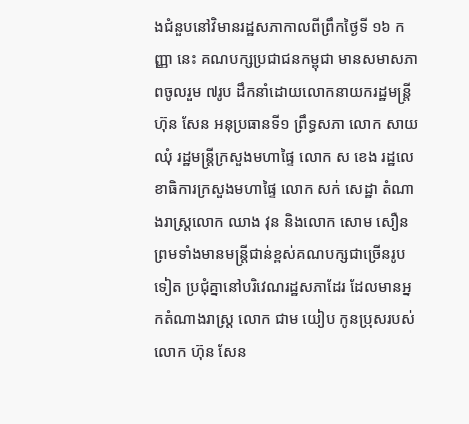ងជំនួបនៅវិមានរដ្ឋសភាកាលពីព្រឹកថ្ងៃទី ១៦ កញ្ញា នេះ គណបក្សប្រជាជនកម្ពុជា មានសមាសភាពចូលរួម ៧រូប ដឹកនាំដោយលោកនាយករដ្ឋមន្ត្រី ហ៊ុន សែន អនុប្រធានទី១ ព្រឹទ្ធសភា លោក សាយ ឈុំ រដ្ឋមន្ត្រីក្រសួងមហាផ្ទៃ លោក ស ខេង រដ្ឋលេខាធិការក្រសួងមហាផ្ទៃ លោក សក់ សេដ្ឋា តំណាងរាស្ត្រលោក ឈាង វុន និងលោក សោម សឿន ព្រមទាំងមានមន្ត្រីជាន់ខ្ពស់គណបក្សជាច្រើនរូបទៀត ប្រជុំគ្នានៅបរិវេណរដ្ឋសភាដែរ ដែលមានអ្នកតំណាងរាស្ត្រ លោក ជាម យៀប កូនប្រុសរបស់លោក ហ៊ុន សែន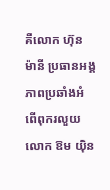គឺលោក ហ៊ុន ម៉ានី ប្រធានអង្គភាពប្រឆាំងអំពើពុករលួយ លោក ឱម យ៉ិន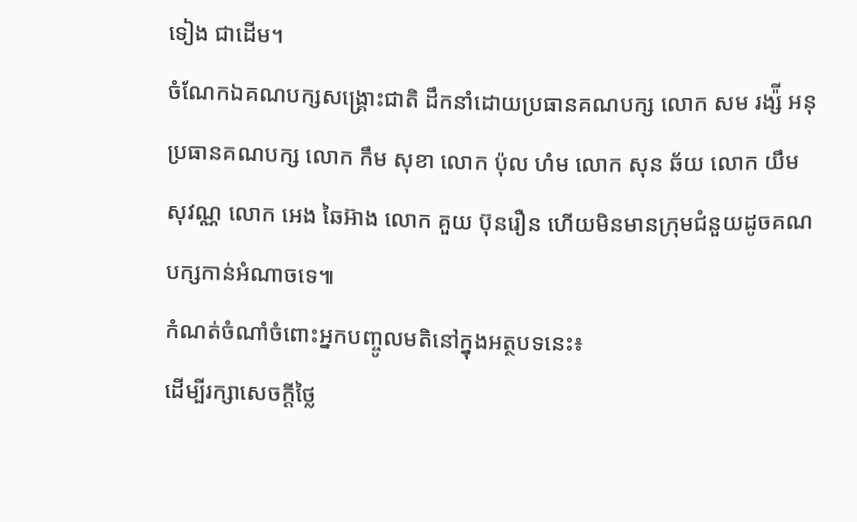ទៀង ជាដើម។
ចំណែកឯគណបក្សសង្គ្រោះជាតិ ដឹកនាំដោយប្រធានគណបក្ស លោក សម រង្ស៉ី អនុប្រធានគណបក្ស លោក កឹម សុខា លោក ប៉ុល ហំម លោក សុន ឆ័យ លោក យឹម សុវណ្ណ លោក អេង ឆៃអ៊ាង លោក គួយ ប៊ុនរឿន ហើយមិនមានក្រុមជំនួយដូចគណបក្សកាន់អំណាចទេ៕
កំណត់ចំណាំចំពោះអ្នកបញ្ចូលមតិនៅក្នុងអត្ថបទនេះ៖
ដើម្បីរក្សាសេចក្ដីថ្លៃ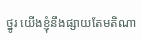ថ្នូរ យើងខ្ញុំនឹងផ្សាយតែមតិណា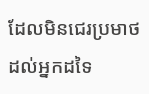ដែលមិនជេរប្រមាថដល់អ្នកដទៃ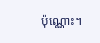ប៉ុណ្ណោះ។